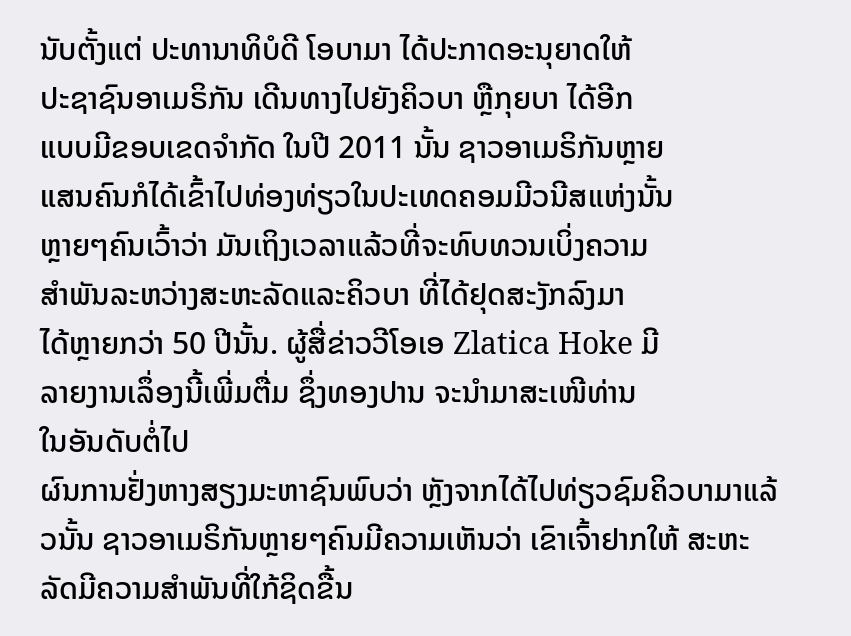ນັບຕັ້ງແຕ່ ປະທານາທິບໍດີ ໂອບາມາ ໄດ້ປະກາດອະນຸຍາດໃຫ້
ປະຊາຊົນອາເມຣິກັນ ເດີນທາງໄປຍັງຄິວບາ ຫຼືກຸຍບາ ໄດ້ອີກ
ແບບມີຂອບເຂດຈໍາກັດ ໃນປີ 2011 ນັ້ນ ຊາວອາເມຣິກັນຫຼາຍ
ແສນຄົນກໍໄດ້ເຂົ້າໄປທ່ອງທ່ຽວໃນປະເທດຄອມມີວນີສແຫ່ງນັ້ນ
ຫຼາຍໆຄົນເວົ້າວ່າ ມັນເຖິງເວລາແລ້ວທີ່ຈະທົບທວນເບິ່ງຄວາມ
ສໍາພັນລະຫວ່າງສະຫະລັດແລະຄິວບາ ທີ່ໄດ້ຢຸດສະງັກລົງມາ
ໄດ້ຫຼາຍກວ່າ 50 ປີນັ້ນ. ຜູ້ສື່ຂ່າວວີໂອເອ Zlatica Hoke ມີ
ລາຍງານເລຶ່ອງນີ້ເພີ່ມຕື່ມ ຊຶ່ງທອງປານ ຈະນໍາມາສະເໜີທ່ານ
ໃນອັນດັບຕໍ່ໄປ
ຜົນການຢັ່ງຫາງສຽງມະຫາຊົນພົບວ່າ ຫຼັງຈາກໄດ້ໄປທ່ຽວຊົມຄິວບາມາແລ້ວນັ້ນ ຊາວອາເມຣິກັນຫຼາຍໆຄົນມີຄວາມເຫັນວ່າ ເຂົາເຈົ້າຢາກໃຫ້ ສະຫະລັດມີຄວາມສໍາພັນທີ່ໃກ້ຊິດຂື້ນ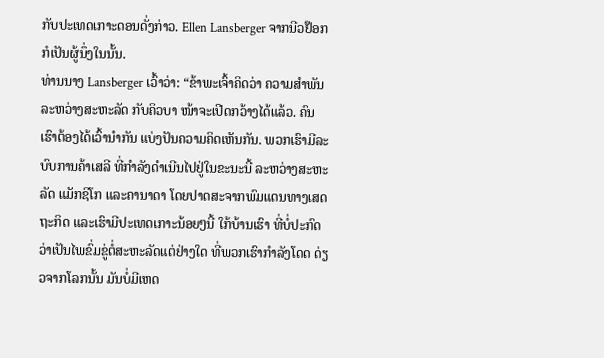ກັບປະເທດເກາະດອນດັ່ງກ່າວ. Ellen Lansberger ຈາກນີວຢ໊ອກ ກໍເປັນຜູ້ນຶ່ງໃນນັ້ນ.
ທ່ານນາງ Lansberger ເວົ້າວ່າ: “ຂ້າພະເຈົ້າຄິດວ່າ ຄວາມສໍາພັນລະຫວ່າງສະຫະລັດ ກັບຄິວບາ ໜ້າຈະເປີດກວ້າງໄດ້ແລ້ວ. ຄົນເຮົາຕ້ອງໄດ້ເວົ້ານໍາກັນ ແບ່ງປັນຄວາມຄິດເຫັນກັນ. ພວກເຮົາມີລະບົບການຄ້າເສລີ ທີ່ກໍາລັງດໍາເນີນໄປຢູ່ໃນຂະນະນີ້ ລະຫວ່າງສະຫະລັດ ແມັກຊິໂກ ແລະຄານາດາ ໂດຍປາດສະຈາກພົມແດນທາງເສດຖະກິດ ແລະເຮົາມີປະເທດເກາະນ້ອຍໆນີ້ ໃກ້ບ້ານເຮົາ ທີ່ບໍ່ປະກົດວ່າເປັນໄພຂົ່ມຂູ່ຕໍ່ສະຫະລັດແຕ່ຢ່າງໃດ ທີ່ພວກເຮົາກໍາລັງໂດດ ດ່ຽວຈາກໂລກນັ້ນ ມັນບໍ່ມີເຫດ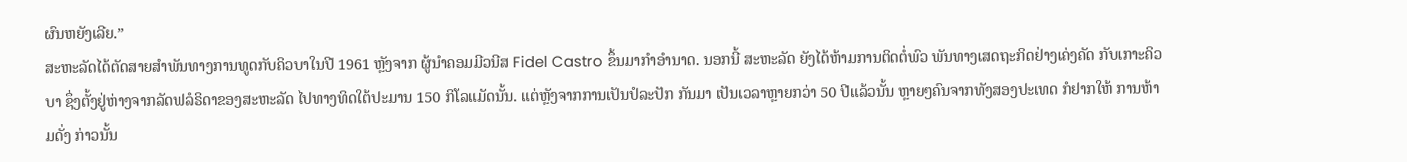ຜົນຫຍັງເລີຍ.”
ສະຫະລັດໄດ້ຕັດສາຍສໍາພັນທາງການທູດກັບຄິວບາໃນປີ 1961 ຫຼັງຈາກ ຜູ້ນໍາຄອມມີວນີສ Fidel Castro ຂຶ້ນມາກໍາອໍານາດ. ນອກນີ້ ສະຫະລັດ ຍັງໄດ້ຫ້າມການຕິດຕໍ່ພົວ ພັນທາງເສດຖະກິດຢ່າງເຄ່ງຄັດ ກັບເກາະຄິວບາ ຊຶ່ງຕັ້ງຢູ່ຫ່າງຈາກລັດຟລໍຣິດາຂອງສະຫະລັດ ໄປທາງທິດໃຕ້ປະມານ 150 ກິໂລແມັດນັ້ນ. ແຕ່ຫຼັງຈາກການເປັນປໍລະປັກ ກັນມາ ເປັນເວລາຫຼາຍກວ່າ 50 ປີແລ້ວນັ້ນ ຫຼາຍໆຄົນຈາກທັງສອງປະເທດ ກໍຢາກໃຫ້ ການຫ້າມດັ່ງ ກ່າວນັ້ນ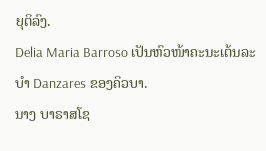ຍຸຕິລົງ.
Delia Maria Barroso ເປັນຫົວໜ້າຄະນະເຕ້ນລະບໍາ Danzares ຂອງຄິວບາ.
ນາງ ບາຣາສໂຊ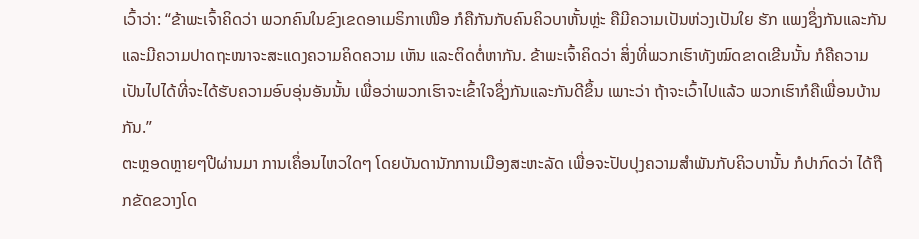ເວົ້າວ່າ: “ຂ້າພະເຈົ້າຄິດວ່າ ພວກຄົນໃນຂົງເຂດອາເມຣິກາເໜືອ ກໍຄືກັນກັບຄົນຄິວບາຫັ້ນຫຼ່ະ ຄືມີຄວາມເປັນຫ່ວງເປັນໃຍ ຮັກ ແພງຊຶ່ງກັນແລະກັນ ແລະມີຄວາມປາດຖະໜາຈະສະແດງຄວາມຄິດຄວາມ ເຫັນ ແລະຕິດຕໍ່ຫາກັນ. ຂ້າພະເຈົ້າຄິດວ່າ ສິ່ງທີ່ພວກເຮົາທັງໝົດຂາດເຂີນນັ້ນ ກໍຄືຄວາມເປັນໄປໄດ້ທີ່ຈະໄດ້ຮັບຄວາມອົບອຸ່ນອັນນັ້ນ ເພື່ອວ່າພວກເຮົາຈະເຂົ້າໃຈຊຶ່ງກັນແລະກັນດີຂຶ້ນ ເພາະວ່າ ຖ້າຈະເວົ້າໄປແລ້ວ ພວກເຮົາກໍຄືເພື່ອນບ້ານກັນ.”
ຕະຫຼອດຫຼາຍໆປີຜ່ານມາ ການເຄຶ່ອນໄຫວໃດໆ ໂດຍບັນດານັກການເມືອງສະຫະລັດ ເພື່ອຈະປັບປຸງຄວາມສໍາພັນກັບຄິວບານັ້ນ ກໍປາກົດວ່າ ໄດ້ຖືກຂັດຂວາງໂດ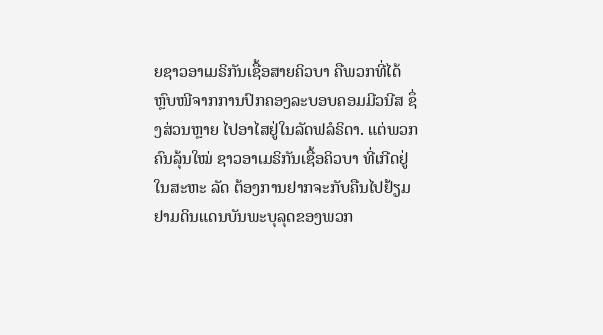ຍຊາວອາເມຣິກັນເຊື້ອສາຍຄິວບາ ຄືພວກທີ່ໄດ້ຫຼົບໜີຈາກການປົກຄອງລະບອບຄອມມີວນີສ ຊຶ່ງສ່ວນຫຼາຍ ໄປອາໄສຢູ່ໃນລັດຟລໍຣິດາ. ແຕ່ພວກຄົນລຸ້ນໃໝ່ ຊາວອາເມຣິກັນເຊື້ອຄິວບາ ທີ່ເກີດຢູ່ໃນສະຫະ ລັດ ຕ້ອງການຢາກຈະກັບຄືນໄປຢ້ຽມຢາມດິນແດນບັນພະບຸລຸດຂອງພວກ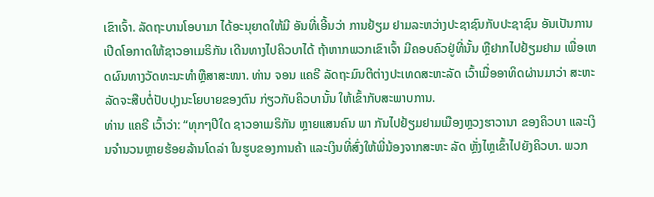ເຂົາເຈົ້າ. ລັດຖະບານໂອບາມາ ໄດ້ອະນຸຍາດໃຫ້ມີ ອັນທີ່ເອີ້ນວ່າ ການຢ້ຽມ ຢາມລະຫວ່າງປະຊາຊົນກັບປະຊາຊົນ ອັນເປັນການເປີດໂອກາດໃຫ້ຊາວອາເມຣິກັນ ເດີນທາງໄປຄິວບາໄດ້ ຖ້າຫາກພວກເຂົາເຈົ້າ ມີຄອບຄົວຢູ່ທີ່ນັ້ນ ຫຼືຢາກໄປຢ້ຽມຢາມ ເພື່ອເຫດຜົນທາງວັດທະນະທໍາຫຼືສາສະໜາ. ທ່ານ ຈອນ ແຄຣີ ລັດຖະມົນຕີຕ່າງປະເທດສະຫະລັດ ເວົ້າເມື່ອອາທິດຜ່ານມາວ່າ ສະຫະລັດຈະສືບຕໍ່ປັບປຸງນະໂຍບາຍຂອງຕົນ ກ່ຽວກັບຄິວບານັ້ນ ໃຫ້ເຂົ້າກັບສະພາບການ.
ທ່ານ ແຄຣີ ເວົ້າວ່າ: “ທຸກໆປີໃດ ຊາວອາເມຣິກັນ ຫຼາຍແສນຄົນ ພາ ກັນໄປຢ້ຽມຢາມເມືອງຫຼວງຮາວານາ ຂອງຄິວບາ ແລະເງິນຈໍານວນຫຼາຍຮ້ອຍລ້ານໂດລ່າ ໃນຮູບຂອງການຄ້າ ແລະເງິນທີ່ສົ່ງໃຫ້ພີ່ນ້ອງຈາກສະຫະ ລັດ ຫຼັ່ງໄຫຼເຂົ້າໄປຍັງຄິວບາ. ພວກ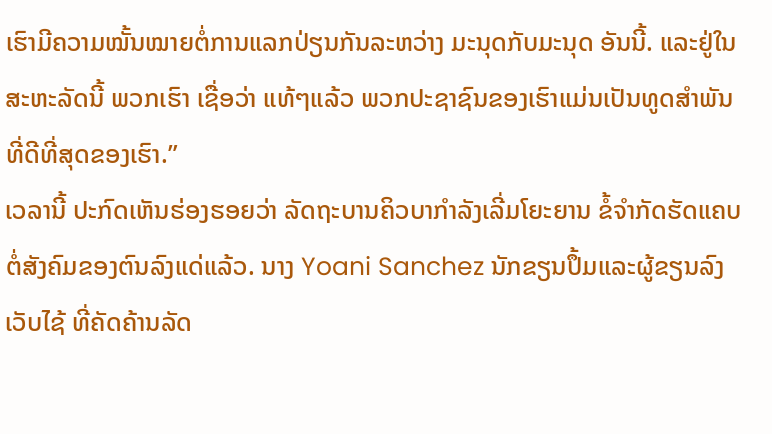ເຮົາມີຄວາມໝັ້ນໝາຍຕໍ່ການແລກປ່ຽນກັນລະຫວ່າງ ມະນຸດກັບມະນຸດ ອັນນີ້. ແລະຢູ່ໃນສະຫະລັດນີ້ ພວກເຮົາ ເຊື່ອວ່າ ແທ້ໆແລ້ວ ພວກປະຊາຊົນຂອງເຮົາແມ່ນເປັນທູດສໍາພັນທີ່ດີທີ່ສຸດຂອງເຮົາ.”
ເວລານີ້ ປະກົດເຫັນຮ່ອງຮອຍວ່າ ລັດຖະບານຄິວບາກໍາລັງເລີ່ມໂຍະຍານ ຂໍ້ຈໍາກັດຮັດແຄບຕໍ່ສັງຄົມຂອງຕົນລົງແດ່ແລ້ວ. ນາງ Yoani Sanchez ນັກຂຽນປຶ້ມແລະຜູ້ຂຽນລົງເວັບໄຊ້ ທີ່ຄັດຄ້ານລັດ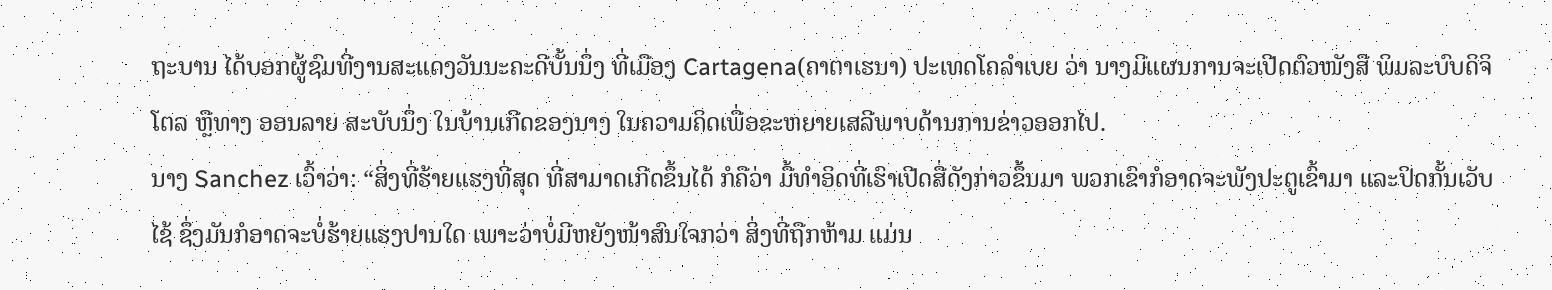ຖະບານ ໄດ້ບອກຜູ້ຊົມທີ່ງານສະແດງວັນນະຄະດີບັ້ນນຶ່ງ ທີ່ເມືອງ Cartagena(ຄາຕາເຮນາ) ປະເທດໂຄລໍາເບຍ ວ່າ ນາງມີແຜນການຈະເປີດຕົວໜັງສື ພິມລະບົບດິຈິໂຕລ ຫຼືທາງ ອອນລາຍ ສະບັບນຶ່ງ ໃນບ້ານເກີດຂອງນາງ ໃນຄວາມຄິດເພື່ອຂະຫຍາຍເສລີພາບດ້ານການຂ່າວອອກໄປ.
ນາງ Sanchez ເວົ້າວ່າ: “ສິ່ງທີ່ຮ້າຍແຮງທີ່ສຸດ ທີ່ສາມາດເກີດຂຶ້ນໄດ້ ກໍຄືວ່າ ມື້ທໍາອິດທີ່ເຮົາເປີດສື່ດັງກ່າວຂຶ້ນມາ ພວກເຂົາກໍອາດຈະພັງປະຕູເຂົ້າມາ ແລະປິດກັ້ນເວັບໄຊ້ ຊຶ່ງມັນກໍອາດຈະບໍ່ຮ້າຍແຮງປານໃດ ເພາະວ່າບໍ່ມີຫຍັງໜ້າສົນໃຈກວ່າ ສິ່ງທີ່ຖືກຫ້າມ ແມ່ນ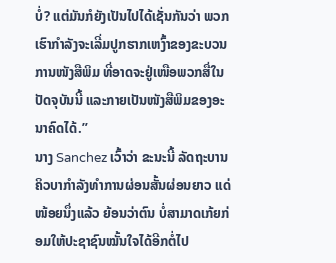ບໍ່? ແຕ່ມັນກໍຍັງເປັນໄປໄດ້ເຊັ່ນກັນວ່າ ພວກເຮົາກໍາລັງຈະເລີ່ມປູກຮາກເຫງົ້າຂອງຂະບວນການໜັງສືພິມ ທີ່ອາດຈະຢູ່ເໜືອພວກສື່ໃນປັດຈຸບັນນີ້ ແລະກາຍເປັນໜັງສືພິມຂອງອະນາຄົດໄດ້.”
ນາງ Sanchez ເວົ້າວ່າ ຂະນະນີ້ ລັດຖະບານຄິວບາກໍາລັງທໍາການຜ່ອນສັ້ນຜ່ອນຍາວ ແດ່ໜ້ອຍນຶ່ງແລ້ວ ຍ້ອນວ່າຕົນ ບໍ່ສາມາດເກ້ຍກ່ອມໃຫ້ປະຊາຊົນໝັ້ນໃຈໄດ້ອີກຕໍ່ໄປ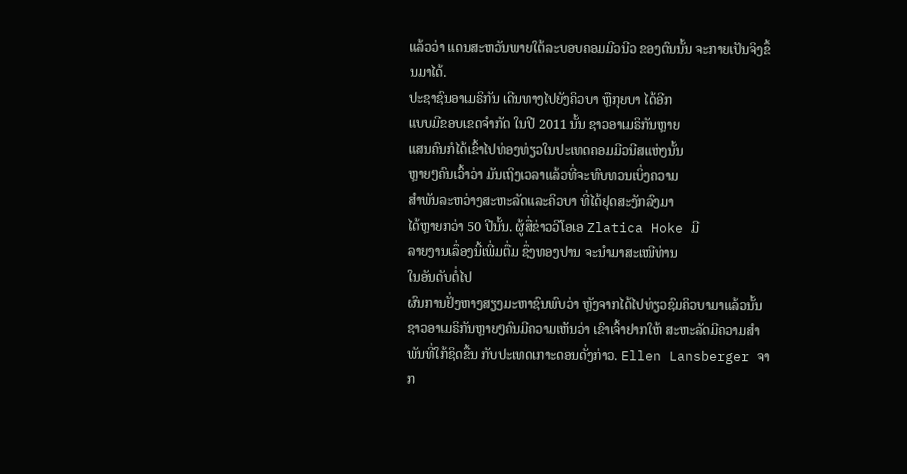ແລ້ວວ່າ ແດນສະຫວັນພາຍໃຕ້ລະບອບຄອມມີວນີວ ຂອງຕົນນັ້ນ ຈະກາຍເປັນຈິງຂຶ້ນມາໄດ້.
ປະຊາຊົນອາເມຣິກັນ ເດີນທາງໄປຍັງຄິວບາ ຫຼືກຸຍບາ ໄດ້ອີກ
ແບບມີຂອບເຂດຈໍາກັດ ໃນປີ 2011 ນັ້ນ ຊາວອາເມຣິກັນຫຼາຍ
ແສນຄົນກໍໄດ້ເຂົ້າໄປທ່ອງທ່ຽວໃນປະເທດຄອມມີວນີສແຫ່ງນັ້ນ
ຫຼາຍໆຄົນເວົ້າວ່າ ມັນເຖິງເວລາແລ້ວທີ່ຈະທົບທວນເບິ່ງຄວາມ
ສໍາພັນລະຫວ່າງສະຫະລັດແລະຄິວບາ ທີ່ໄດ້ຢຸດສະງັກລົງມາ
ໄດ້ຫຼາຍກວ່າ 50 ປີນັ້ນ. ຜູ້ສື່ຂ່າວວີໂອເອ Zlatica Hoke ມີ
ລາຍງານເລຶ່ອງນີ້ເພີ່ມຕື່ມ ຊຶ່ງທອງປານ ຈະນໍາມາສະເໜີທ່ານ
ໃນອັນດັບຕໍ່ໄປ
ຜົນການຢັ່ງຫາງສຽງມະຫາຊົນພົບວ່າ ຫຼັງຈາກໄດ້ໄປທ່ຽວຊົມຄິວບາມາແລ້ວນັ້ນ ຊາວອາເມຣິກັນຫຼາຍໆຄົນມີຄວາມເຫັນວ່າ ເຂົາເຈົ້າຢາກໃຫ້ ສະຫະລັດມີຄວາມສໍາພັນທີ່ໃກ້ຊິດຂື້ນ ກັບປະເທດເກາະດອນດັ່ງກ່າວ. Ellen Lansberger ຈາກ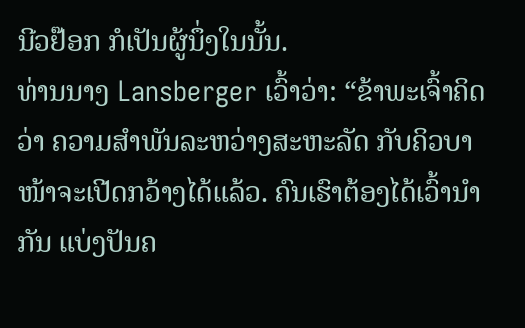ນີວຢ໊ອກ ກໍເປັນຜູ້ນຶ່ງໃນນັ້ນ.
ທ່ານນາງ Lansberger ເວົ້າວ່າ: “ຂ້າພະເຈົ້າຄິດວ່າ ຄວາມສໍາພັນລະຫວ່າງສະຫະລັດ ກັບຄິວບາ ໜ້າຈະເປີດກວ້າງໄດ້ແລ້ວ. ຄົນເຮົາຕ້ອງໄດ້ເວົ້ານໍາກັນ ແບ່ງປັນຄ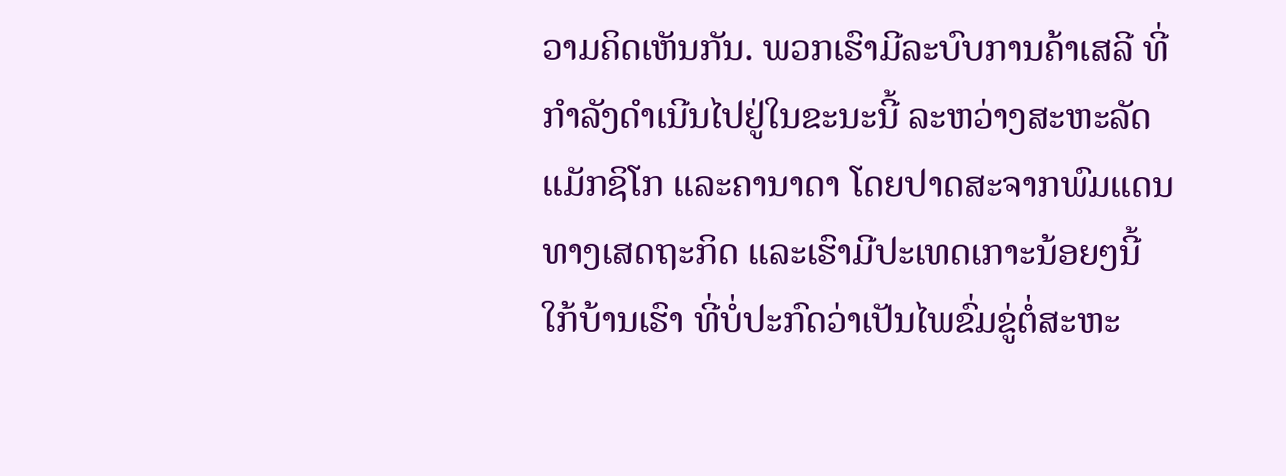ວາມຄິດເຫັນກັນ. ພວກເຮົາມີລະບົບການຄ້າເສລີ ທີ່ກໍາລັງດໍາເນີນໄປຢູ່ໃນຂະນະນີ້ ລະຫວ່າງສະຫະລັດ ແມັກຊິໂກ ແລະຄານາດາ ໂດຍປາດສະຈາກພົມແດນທາງເສດຖະກິດ ແລະເຮົາມີປະເທດເກາະນ້ອຍໆນີ້ ໃກ້ບ້ານເຮົາ ທີ່ບໍ່ປະກົດວ່າເປັນໄພຂົ່ມຂູ່ຕໍ່ສະຫະ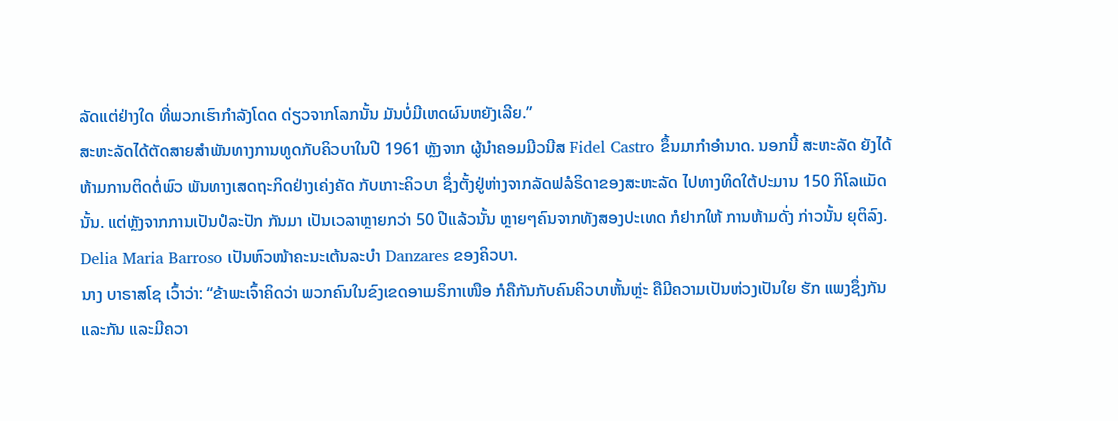ລັດແຕ່ຢ່າງໃດ ທີ່ພວກເຮົາກໍາລັງໂດດ ດ່ຽວຈາກໂລກນັ້ນ ມັນບໍ່ມີເຫດຜົນຫຍັງເລີຍ.”
ສະຫະລັດໄດ້ຕັດສາຍສໍາພັນທາງການທູດກັບຄິວບາໃນປີ 1961 ຫຼັງຈາກ ຜູ້ນໍາຄອມມີວນີສ Fidel Castro ຂຶ້ນມາກໍາອໍານາດ. ນອກນີ້ ສະຫະລັດ ຍັງໄດ້ຫ້າມການຕິດຕໍ່ພົວ ພັນທາງເສດຖະກິດຢ່າງເຄ່ງຄັດ ກັບເກາະຄິວບາ ຊຶ່ງຕັ້ງຢູ່ຫ່າງຈາກລັດຟລໍຣິດາຂອງສະຫະລັດ ໄປທາງທິດໃຕ້ປະມານ 150 ກິໂລແມັດນັ້ນ. ແຕ່ຫຼັງຈາກການເປັນປໍລະປັກ ກັນມາ ເປັນເວລາຫຼາຍກວ່າ 50 ປີແລ້ວນັ້ນ ຫຼາຍໆຄົນຈາກທັງສອງປະເທດ ກໍຢາກໃຫ້ ການຫ້າມດັ່ງ ກ່າວນັ້ນ ຍຸຕິລົງ.
Delia Maria Barroso ເປັນຫົວໜ້າຄະນະເຕ້ນລະບໍາ Danzares ຂອງຄິວບາ.
ນາງ ບາຣາສໂຊ ເວົ້າວ່າ: “ຂ້າພະເຈົ້າຄິດວ່າ ພວກຄົນໃນຂົງເຂດອາເມຣິກາເໜືອ ກໍຄືກັນກັບຄົນຄິວບາຫັ້ນຫຼ່ະ ຄືມີຄວາມເປັນຫ່ວງເປັນໃຍ ຮັກ ແພງຊຶ່ງກັນແລະກັນ ແລະມີຄວາ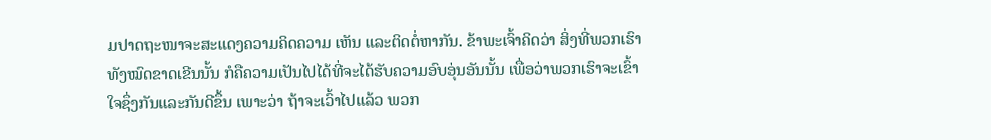ມປາດຖະໜາຈະສະແດງຄວາມຄິດຄວາມ ເຫັນ ແລະຕິດຕໍ່ຫາກັນ. ຂ້າພະເຈົ້າຄິດວ່າ ສິ່ງທີ່ພວກເຮົາທັງໝົດຂາດເຂີນນັ້ນ ກໍຄືຄວາມເປັນໄປໄດ້ທີ່ຈະໄດ້ຮັບຄວາມອົບອຸ່ນອັນນັ້ນ ເພື່ອວ່າພວກເຮົາຈະເຂົ້າໃຈຊຶ່ງກັນແລະກັນດີຂຶ້ນ ເພາະວ່າ ຖ້າຈະເວົ້າໄປແລ້ວ ພວກ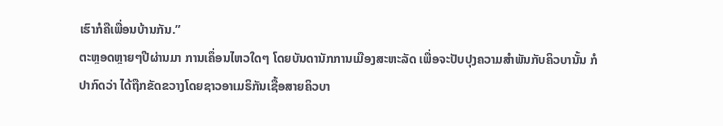ເຮົາກໍຄືເພື່ອນບ້ານກັນ.”
ຕະຫຼອດຫຼາຍໆປີຜ່ານມາ ການເຄຶ່ອນໄຫວໃດໆ ໂດຍບັນດານັກການເມືອງສະຫະລັດ ເພື່ອຈະປັບປຸງຄວາມສໍາພັນກັບຄິວບານັ້ນ ກໍປາກົດວ່າ ໄດ້ຖືກຂັດຂວາງໂດຍຊາວອາເມຣິກັນເຊື້ອສາຍຄິວບາ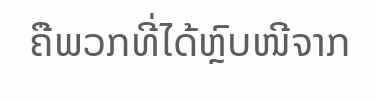ຄືພວກທີ່ໄດ້ຫຼົບໜີຈາກ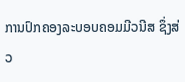ການປົກຄອງລະບອບຄອມມີວນີສ ຊຶ່ງສ່ວ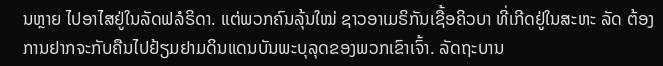ນຫຼາຍ ໄປອາໄສຢູ່ໃນລັດຟລໍຣິດາ. ແຕ່ພວກຄົນລຸ້ນໃໝ່ ຊາວອາເມຣິກັນເຊື້ອຄິວບາ ທີ່ເກີດຢູ່ໃນສະຫະ ລັດ ຕ້ອງການຢາກຈະກັບຄືນໄປຢ້ຽມຢາມດິນແດນບັນພະບຸລຸດຂອງພວກເຂົາເຈົ້າ. ລັດຖະບານ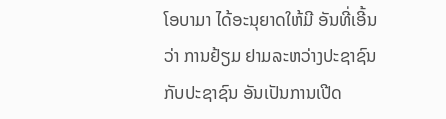ໂອບາມາ ໄດ້ອະນຸຍາດໃຫ້ມີ ອັນທີ່ເອີ້ນວ່າ ການຢ້ຽມ ຢາມລະຫວ່າງປະຊາຊົນກັບປະຊາຊົນ ອັນເປັນການເປີດ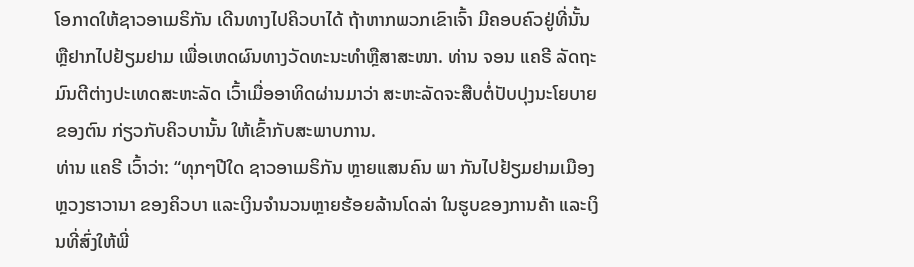ໂອກາດໃຫ້ຊາວອາເມຣິກັນ ເດີນທາງໄປຄິວບາໄດ້ ຖ້າຫາກພວກເຂົາເຈົ້າ ມີຄອບຄົວຢູ່ທີ່ນັ້ນ ຫຼືຢາກໄປຢ້ຽມຢາມ ເພື່ອເຫດຜົນທາງວັດທະນະທໍາຫຼືສາສະໜາ. ທ່ານ ຈອນ ແຄຣີ ລັດຖະມົນຕີຕ່າງປະເທດສະຫະລັດ ເວົ້າເມື່ອອາທິດຜ່ານມາວ່າ ສະຫະລັດຈະສືບຕໍ່ປັບປຸງນະໂຍບາຍຂອງຕົນ ກ່ຽວກັບຄິວບານັ້ນ ໃຫ້ເຂົ້າກັບສະພາບການ.
ທ່ານ ແຄຣີ ເວົ້າວ່າ: “ທຸກໆປີໃດ ຊາວອາເມຣິກັນ ຫຼາຍແສນຄົນ ພາ ກັນໄປຢ້ຽມຢາມເມືອງຫຼວງຮາວານາ ຂອງຄິວບາ ແລະເງິນຈໍານວນຫຼາຍຮ້ອຍລ້ານໂດລ່າ ໃນຮູບຂອງການຄ້າ ແລະເງິນທີ່ສົ່ງໃຫ້ພີ່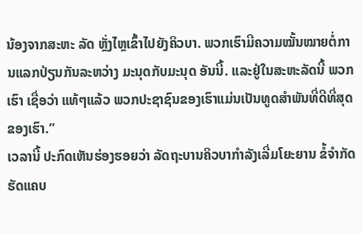ນ້ອງຈາກສະຫະ ລັດ ຫຼັ່ງໄຫຼເຂົ້າໄປຍັງຄິວບາ. ພວກເຮົາມີຄວາມໝັ້ນໝາຍຕໍ່ການແລກປ່ຽນກັນລະຫວ່າງ ມະນຸດກັບມະນຸດ ອັນນີ້. ແລະຢູ່ໃນສະຫະລັດນີ້ ພວກເຮົາ ເຊື່ອວ່າ ແທ້ໆແລ້ວ ພວກປະຊາຊົນຂອງເຮົາແມ່ນເປັນທູດສໍາພັນທີ່ດີທີ່ສຸດຂອງເຮົາ.”
ເວລານີ້ ປະກົດເຫັນຮ່ອງຮອຍວ່າ ລັດຖະບານຄິວບາກໍາລັງເລີ່ມໂຍະຍານ ຂໍ້ຈໍາກັດຮັດແຄບ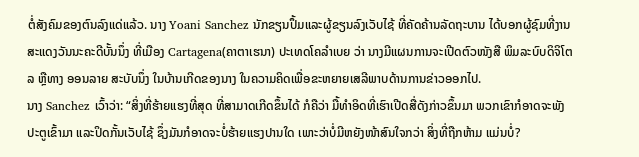ຕໍ່ສັງຄົມຂອງຕົນລົງແດ່ແລ້ວ. ນາງ Yoani Sanchez ນັກຂຽນປຶ້ມແລະຜູ້ຂຽນລົງເວັບໄຊ້ ທີ່ຄັດຄ້ານລັດຖະບານ ໄດ້ບອກຜູ້ຊົມທີ່ງານສະແດງວັນນະຄະດີບັ້ນນຶ່ງ ທີ່ເມືອງ Cartagena(ຄາຕາເຮນາ) ປະເທດໂຄລໍາເບຍ ວ່າ ນາງມີແຜນການຈະເປີດຕົວໜັງສື ພິມລະບົບດິຈິໂຕລ ຫຼືທາງ ອອນລາຍ ສະບັບນຶ່ງ ໃນບ້ານເກີດຂອງນາງ ໃນຄວາມຄິດເພື່ອຂະຫຍາຍເສລີພາບດ້ານການຂ່າວອອກໄປ.
ນາງ Sanchez ເວົ້າວ່າ: “ສິ່ງທີ່ຮ້າຍແຮງທີ່ສຸດ ທີ່ສາມາດເກີດຂຶ້ນໄດ້ ກໍຄືວ່າ ມື້ທໍາອິດທີ່ເຮົາເປີດສື່ດັງກ່າວຂຶ້ນມາ ພວກເຂົາກໍອາດຈະພັງປະຕູເຂົ້າມາ ແລະປິດກັ້ນເວັບໄຊ້ ຊຶ່ງມັນກໍອາດຈະບໍ່ຮ້າຍແຮງປານໃດ ເພາະວ່າບໍ່ມີຫຍັງໜ້າສົນໃຈກວ່າ ສິ່ງທີ່ຖືກຫ້າມ ແມ່ນບໍ່?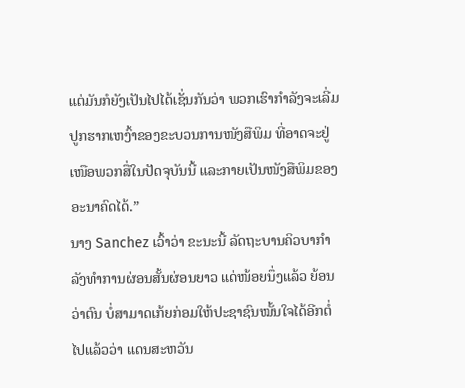ແຕ່ມັນກໍຍັງເປັນໄປໄດ້ເຊັ່ນກັນວ່າ ພວກເຮົາກໍາລັງຈະເລີ່ມປູກຮາກເຫງົ້າຂອງຂະບວນການໜັງສືພິມ ທີ່ອາດຈະຢູ່ເໜືອພວກສື່ໃນປັດຈຸບັນນີ້ ແລະກາຍເປັນໜັງສືພິມຂອງອະນາຄົດໄດ້.”
ນາງ Sanchez ເວົ້າວ່າ ຂະນະນີ້ ລັດຖະບານຄິວບາກໍາລັງທໍາການຜ່ອນສັ້ນຜ່ອນຍາວ ແດ່ໜ້ອຍນຶ່ງແລ້ວ ຍ້ອນວ່າຕົນ ບໍ່ສາມາດເກ້ຍກ່ອມໃຫ້ປະຊາຊົນໝັ້ນໃຈໄດ້ອີກຕໍ່ໄປແລ້ວວ່າ ແດນສະຫວັນ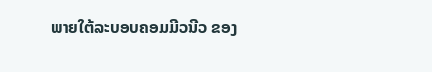ພາຍໃຕ້ລະບອບຄອມມີວນີວ ຂອງ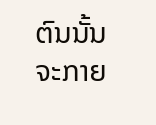ຕົນນັ້ນ ຈະກາຍ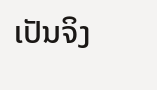ເປັນຈິງ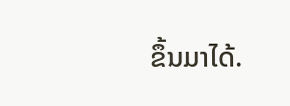ຂຶ້ນມາໄດ້.